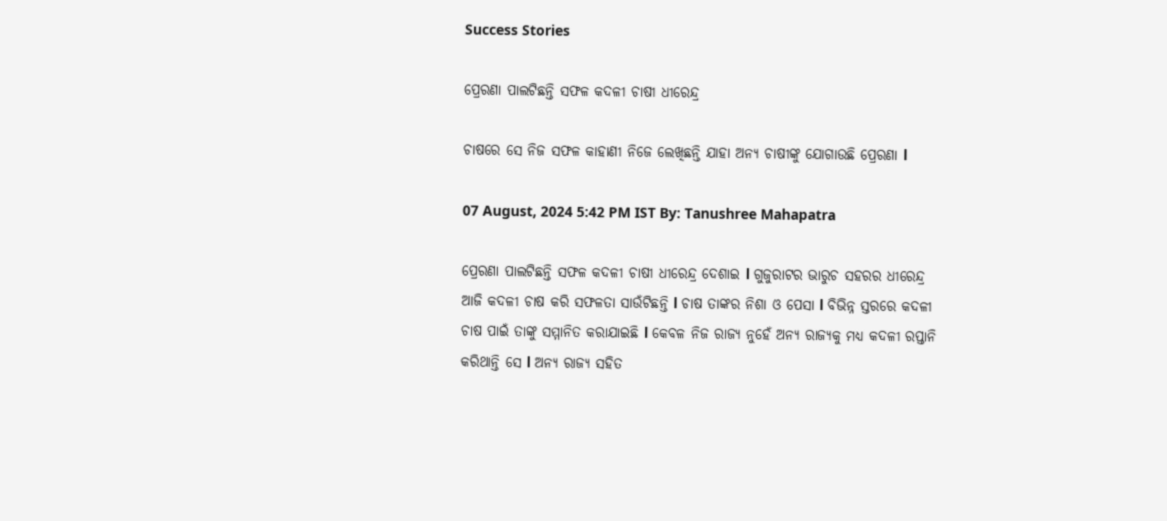Success Stories

ପ୍ରେରଣା ପାଲଟିଛନ୍ତି ସଫଳ କଦଳୀ ଚାଷୀ ଧୀରେନ୍ଦ୍ର

ଚାଷରେ ସେ ନିଜ ସଫଳ କାହାଣୀ ନିଜେ ଲେଖିଛନ୍ତି ଯାହା ଅନ୍ୟ ଚାଷୀଙ୍କୁ ଯୋଗାଉଛି ପ୍ରେରଣା l

07 August, 2024 5:42 PM IST By: Tanushree Mahapatra

ପ୍ରେରଣା ପାଲଟିଛନ୍ତି ସଫଳ କଦଳୀ ଚାଷୀ ଧୀରେନ୍ଦ୍ର ଦେଶାଇ l ଗୁଜୁରାଟର ଭାରୁଚ ସହରର ଧୀରେନ୍ଦ୍ର ଆଜି କଦଳୀ ଚାଷ କରି ସଫଳତା ସାଉଁଟିଛନ୍ତି l ଚାଷ ତାଙ୍କର ନିଶା ଓ ପେସା l ବିଭିନ୍ନ ସ୍ତରରେ କଦଳୀ ଚାଷ ପାଇଁ ତାଙ୍କୁ ସମ୍ମାନିତ କରାଯାଇଛି l କେବଳ ନିଜ ରାଜ୍ୟ ନୁହେଁ ଅନ୍ୟ ରାଜ୍ୟକୁ ମଧ୍ୟ କଦଳୀ ରପ୍ତାନି କରିଥାନ୍ତି ସେ l ଅନ୍ୟ ରାଜ୍ୟ ସହିତ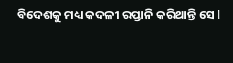ବିଦେଶକୁ ମଧ୍ୟ କଦଳୀ ରପ୍ତାନି କରିଥାନ୍ତି ସେ l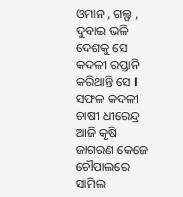ଓମାନ , ଗଲ୍ଫ , ଦୁବାଇ ଭଳି ଦେଶକୁ ସେ କଦଳୀ ରପ୍ତାନି କରିଥାନ୍ତି ସେ l ସଫଳ କଦଳୀ ଚାଷୀ ଧୀରେନ୍ଦ୍ର ଆଜି କୃଷି ଜାଗରଣ କେଜେ ଚୌପାଲରେ ସାମିଲ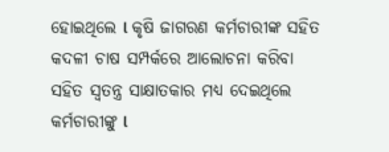ହୋଇଥିଲେ l କୃଷି ଜାଗରଣ କର୍ମଚାରୀଙ୍କ ସହିତ କଦଳୀ ଚାଷ ସମ୍ପର୍କରେ ଆଲୋଚନା କରିବା ସହିତ ସ୍ୱତନ୍ତ୍ର ସାକ୍ଷାତକାର ମଧ୍ୟ ଦେଇଥିଲେ କର୍ମଚାରୀଙ୍କୁ l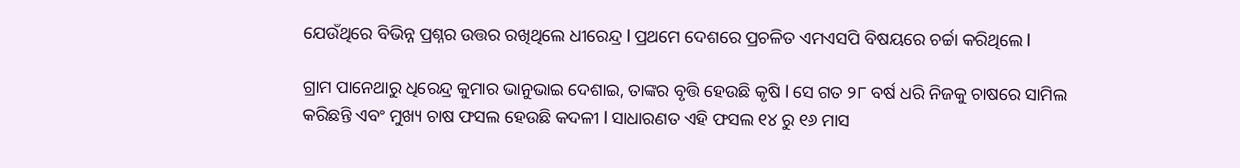ଯେଉଁଥିରେ ବିଭିନ୍ନ ପ୍ରଶ୍ନର ଉତ୍ତର ରଖିଥିଲେ ଧୀରେନ୍ଦ୍ର l ପ୍ରଥମେ ଦେଶରେ ପ୍ରଚଳିତ ଏମଏସପି ବିଷୟରେ ଚର୍ଚ୍ଚା କରିଥିଲେ l

ଗ୍ରାମ ପାନେଥାରୁ ଧିରେନ୍ଦ୍ର କୁମାର ଭାନୁଭାଇ ଦେଶାଇ, ତାଙ୍କର ବୃତ୍ତି ହେଉଛି କୃଷି l ସେ ଗତ ୨୮ ବର୍ଷ ଧରି ନିଜକୁ ଚାଷରେ ସାମିଲ କରିଛନ୍ତି ଏବଂ ମୁଖ୍ୟ ଚାଷ ଫସଲ ହେଉଛି କଦଳୀ l ସାଧାରଣତ ଏହି ଫସଲ ୧୪ ରୁ ୧୬ ମାସ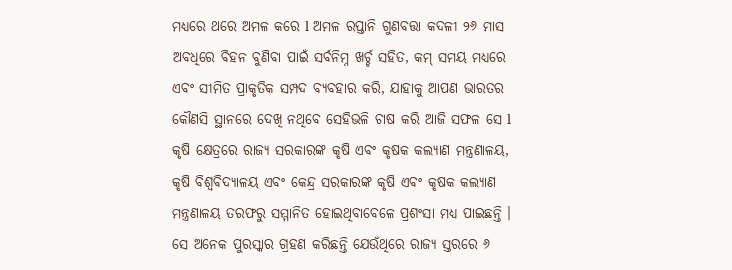ମଧ୍ୟରେ ଥରେ ଅମଳ କରେ l ଅମଳ ରପ୍ତାନି ଗୁଣବତ୍ତା କଦଳୀ ୨୬ ମାସ ଅବଧିରେ ବିହନ ବୁଣିବା ପାଇଁ ସର୍ବନିମ୍ନ ଖର୍ଚ୍ଚ ସହିତ, କମ୍ ସମୟ ମଧ୍ୟରେ ଏବଂ ସୀମିତ ପ୍ରାକୃତିକ ସମ୍ପଦ ବ୍ୟବହାର କରି, ଯାହାକୁ ଆପଣ ଭାରତର କୌଣସି ସ୍ଥାନରେ ଦେଖି ନଥିବେ ସେହିଭଳି ଚାଷ କରି ଆଜି ସଫଳ ସେ l କୃଷି କ୍ଷେତ୍ରରେ ରାଜ୍ୟ ସରକାରଙ୍କ କୃଷି ଏବଂ କୃଷକ କଲ୍ୟାଣ ମନ୍ତ୍ରଣାଳୟ, କୃଷି ବିଶ୍ୱବିଦ୍ୟାଳୟ ଏବଂ କେନ୍ଦ୍ର ସରକାରଙ୍କ କୃଷି ଏବଂ କୃଷକ କଲ୍ୟାଣ ମନ୍ତ୍ରଣାଳୟ ତରଫରୁ ସମ୍ମାନିତ ହୋଇଥିବାବେଳେ ପ୍ରଶଂସା ମଧ୍ୟ ପାଇଛନ୍ତି । ସେ ଅନେକ ପୁରସ୍କାର ଗ୍ରହଣ କରିଛନ୍ତି ଯେଉଁଥିରେ ରାଜ୍ୟ ସ୍ତରରେ ୬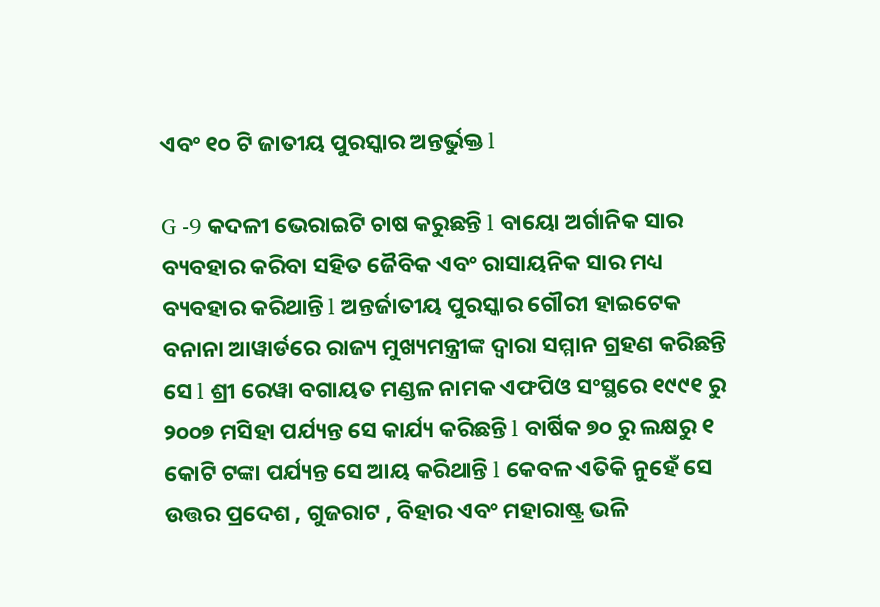ଏବଂ ୧୦ ଟି ଜାତୀୟ ପୁରସ୍କାର ଅନ୍ତର୍ଭୁକ୍ତ l

G -9 କଦଳୀ ଭେରାଇଟି ଚାଷ କରୁଛନ୍ତି l ବାୟୋ ଅର୍ଗାନିକ ସାର ବ୍ୟବହାର କରିବା ସହିତ ଜୈବିକ ଏବଂ ରାସାୟନିକ ସାର ମଧ୍ୟ ବ୍ୟବହାର କରିଥାନ୍ତି l ଅନ୍ତର୍ଜାତୀୟ ପୁରସ୍କାର ଗୌରୀ ହାଇଟେକ ବନାନା ଆୱାର୍ଡରେ ରାଜ୍ୟ ମୁଖ୍ୟମନ୍ତ୍ରୀଙ୍କ ଦ୍ୱାରା ସମ୍ମାନ ଗ୍ରହଣ କରିଛନ୍ତି ସେ l ଶ୍ରୀ ରେୱା ବଗାୟତ ମଣ୍ଡଳ ନାମକ ଏଫପିଓ ସଂସ୍ଥରେ ୧୯୯୧ ରୁ ୨୦୦୭ ମସିହା ପର୍ଯ୍ୟନ୍ତ ସେ କାର୍ଯ୍ୟ କରିଛନ୍ତି l ବାର୍ଷିକ ୭୦ ରୁ ଲକ୍ଷରୁ ୧ କୋଟି ଟଙ୍କା ପର୍ଯ୍ୟନ୍ତ ସେ ଆୟ କରିଥାନ୍ତି l କେବଳ ଏତିକି ନୁହେଁ ସେ ଉତ୍ତର ପ୍ରଦେଶ , ଗୁଜରାଟ , ବିହାର ଏବଂ ମହାରାଷ୍ଟ୍ର ଭଳି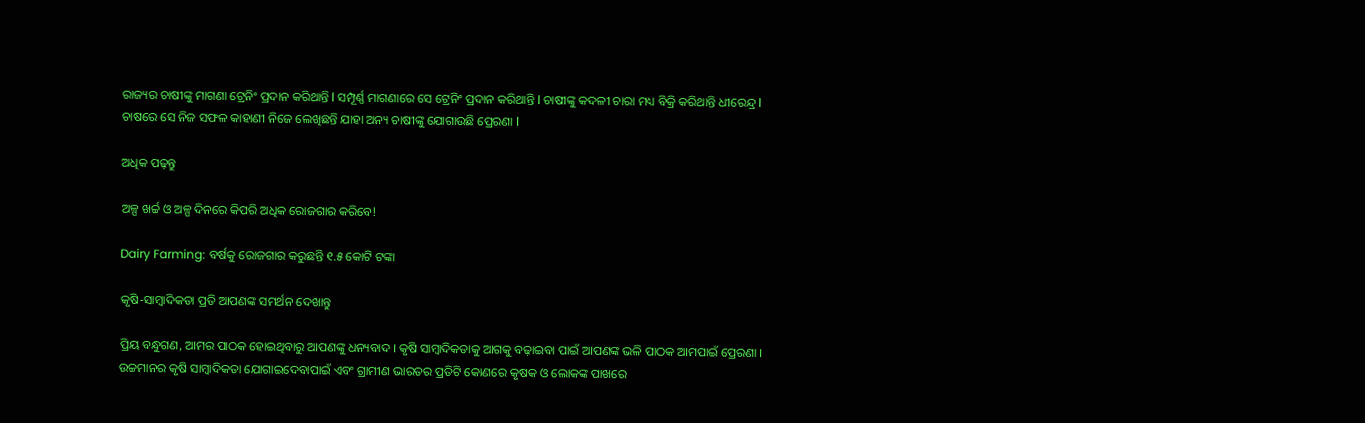ରାଜ୍ୟର ଚାଷୀଙ୍କୁ ମାଗଣା ଟ୍ରେନିଂ ପ୍ରଦାନ କରିଥାନ୍ତି l ସମ୍ପୂର୍ଣ୍ଣ ମାଗଣାରେ ସେ ଟ୍ରେନିଂ ପ୍ରଦାନ କରିଥାନ୍ତି l ଚାଷୀଙ୍କୁ କଦଳୀ ଚାରା ମଧ୍ୟ ବିକ୍ରି କରିଥାନ୍ତି ଧୀରେନ୍ଦ୍ର l ଚାଷରେ ସେ ନିଜ ସଫଳ କାହାଣୀ ନିଜେ ଲେଖିଛନ୍ତି ଯାହା ଅନ୍ୟ ଚାଷୀଙ୍କୁ ଯୋଗାଉଛି ପ୍ରେରଣା l

ଅଧିକ ପଢ଼ନ୍ତୁ

ଅଳ୍ପ ଖର୍ଚ୍ଚ ଓ ଅଳ୍ପ ଦିନରେ କିପରି ଅଧିକ ରୋଜଗାର କରିବେ!

Dairy Farming: ବର୍ଷକୁ ରୋଜଗାର କରୁଛନ୍ତି ୧.୫ କୋଟି ଟଙ୍କା

କୃଷି-ସାମ୍ବାଦିକତା ପ୍ରତି ଆପଣଙ୍କ ସମର୍ଥନ ଦେଖାନ୍ତୁ

ପ୍ରିୟ ବନ୍ଧୁଗଣ, ଆମର ପାଠକ ହୋଇଥିବାରୁ ଆପଣଙ୍କୁ ଧନ୍ୟବାଦ । କୃଷି ସାମ୍ବାଦିକତାକୁ ଆଗକୁ ବଢ଼ାଇବା ପାଇଁ ଆପଣଙ୍କ ଭଳି ପାଠକ ଆମପାଇଁ ପ୍ରେରଣା । ଉଚ୍ଚମାନର କୃଷି ସାମ୍ବାଦିକତା ଯୋଗାଇଦେବାପାଇଁ ଏବଂ ଗ୍ରାମୀଣ ଭାରତର ପ୍ରତିଟି କୋଣରେ କୃଷକ ଓ ଲୋକଙ୍କ ପାଖରେ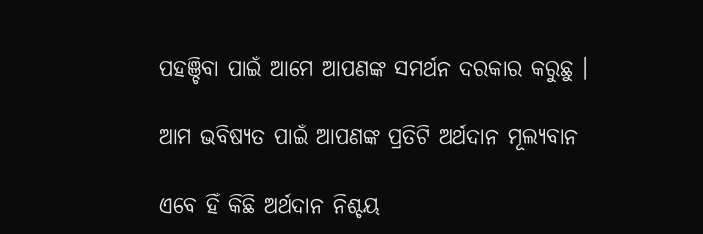ପହଞ୍ଚିବା ପାଇଁ ଆମେ ଆପଣଙ୍କ ସମର୍ଥନ ଦରକାର କରୁଛୁ ।

ଆମ ଭବିଷ୍ୟତ ପାଇଁ ଆପଣଙ୍କ ପ୍ରତିଟି ଅର୍ଥଦାନ ମୂଲ୍ୟବାନ

ଏବେ ହିଁ କିଛି ଅର୍ଥଦାନ ନିଶ୍ଚୟ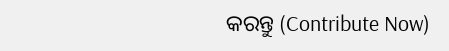କରନ୍ତୁ (Contribute Now)